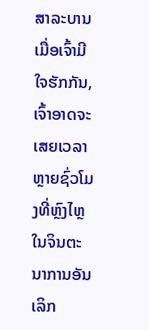ສາລະບານ
ເມື່ອເຈົ້າມີໃຈຮັກກັນ, ເຈົ້າອາດຈະເສຍເວລາຫຼາຍຊົ່ວໂມງທີ່ຫຼົງໄຫຼໃນຈິນຕະນາການອັນເລິກ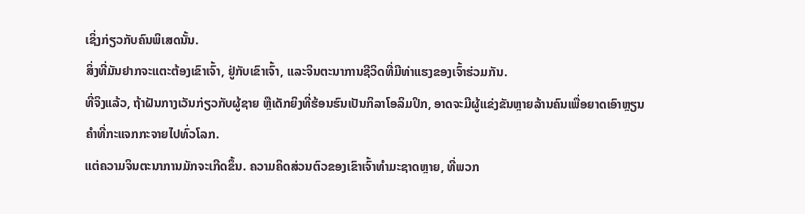ເຊິ່ງກ່ຽວກັບຄົນພິເສດນັ້ນ.
ສິ່ງທີ່ມັນຢາກຈະແຕະຕ້ອງເຂົາເຈົ້າ, ຢູ່ກັບເຂົາເຈົ້າ, ແລະຈິນຕະນາການຊີວິດທີ່ມີທ່າແຮງຂອງເຈົ້າຮ່ວມກັນ.
ທີ່ຈິງແລ້ວ, ຖ້າຝັນກາງເວັນກ່ຽວກັບຜູ້ຊາຍ ຫຼືເດັກຍິງທີ່ຮ້ອນຮົນເປັນກິລາໂອລິມປິກ, ອາດຈະມີຜູ້ແຂ່ງຂັນຫຼາຍລ້ານຄົນເພື່ອຍາດເອົາຫຼຽນຄຳທີ່ກະແຈກກະຈາຍໄປທົ່ວໂລກ.
ແຕ່ຄວາມຈິນຕະນາການມັກຈະເກີດຂຶ້ນ. ຄວາມຄິດສ່ວນຕົວຂອງເຂົາເຈົ້າທໍາມະຊາດຫຼາຍ, ທີ່ພວກ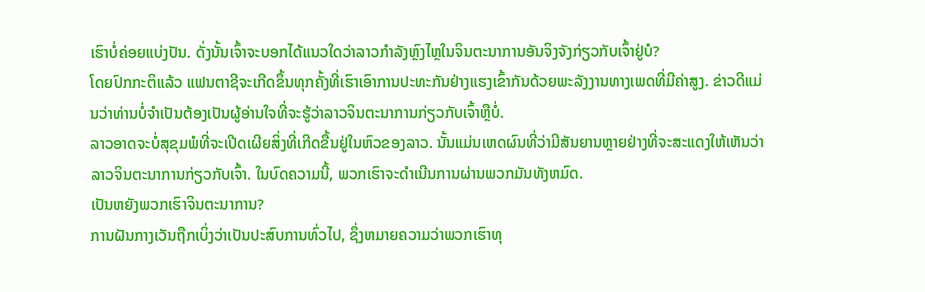ເຮົາບໍ່ຄ່ອຍແບ່ງປັນ. ດັ່ງນັ້ນເຈົ້າຈະບອກໄດ້ແນວໃດວ່າລາວກຳລັງຫຼົງໄຫຼໃນຈິນຕະນາການອັນຈິງຈັງກ່ຽວກັບເຈົ້າຢູ່ບໍ?
ໂດຍປົກກະຕິແລ້ວ ແຟນຕາຊີຈະເກີດຂຶ້ນທຸກຄັ້ງທີ່ເຮົາເອົາການປະທະກັນຢ່າງແຮງເຂົ້າກັນດ້ວຍພະລັງງານທາງເພດທີ່ມີຄ່າສູງ. ຂ່າວດີແມ່ນວ່າທ່ານບໍ່ຈໍາເປັນຕ້ອງເປັນຜູ້ອ່ານໃຈທີ່ຈະຮູ້ວ່າລາວຈິນຕະນາການກ່ຽວກັບເຈົ້າຫຼືບໍ່.
ລາວອາດຈະບໍ່ສຸຂຸມພໍທີ່ຈະເປີດເຜີຍສິ່ງທີ່ເກີດຂື້ນຢູ່ໃນຫົວຂອງລາວ. ນັ້ນແມ່ນເຫດຜົນທີ່ວ່າມີສັນຍານຫຼາຍຢ່າງທີ່ຈະສະແດງໃຫ້ເຫັນວ່າລາວຈິນຕະນາການກ່ຽວກັບເຈົ້າ. ໃນບົດຄວາມນີ້, ພວກເຮົາຈະດໍາເນີນການຜ່ານພວກມັນທັງຫມົດ.
ເປັນຫຍັງພວກເຮົາຈິນຕະນາການ?
ການຝັນກາງເວັນຖືກເບິ່ງວ່າເປັນປະສົບການທົ່ວໄປ, ຊຶ່ງຫມາຍຄວາມວ່າພວກເຮົາທຸ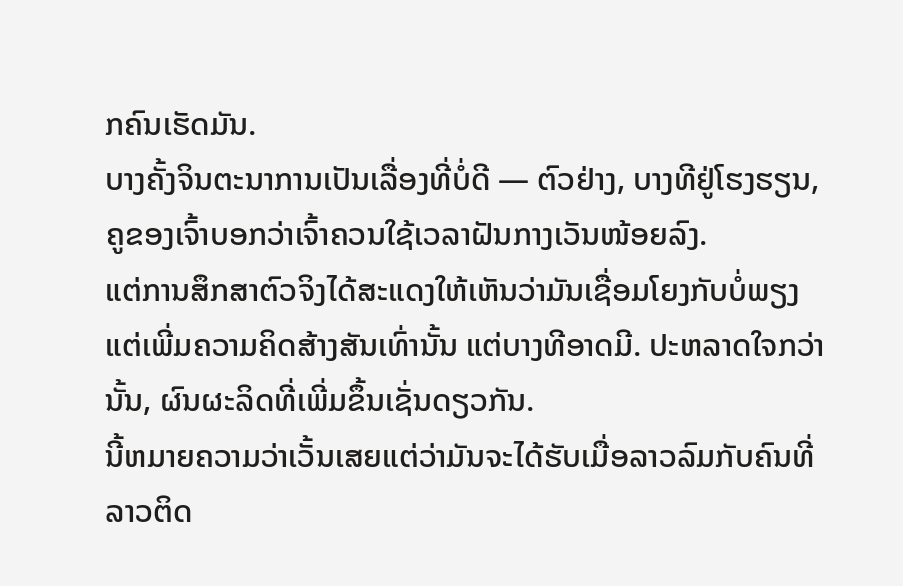ກຄົນເຮັດມັນ.
ບາງຄັ້ງຈິນຕະນາການເປັນເລື່ອງທີ່ບໍ່ດີ — ຕົວຢ່າງ, ບາງທີຢູ່ໂຮງຮຽນ, ຄູຂອງເຈົ້າບອກວ່າເຈົ້າຄວນໃຊ້ເວລາຝັນກາງເວັນໜ້ອຍລົງ.
ແຕ່ການສຶກສາຕົວຈິງໄດ້ສະແດງໃຫ້ເຫັນວ່າມັນເຊື່ອມໂຍງກັບບໍ່ພຽງແຕ່ເພີ່ມຄວາມຄິດສ້າງສັນເທົ່ານັ້ນ ແຕ່ບາງທີອາດມີ. ປະຫລາດໃຈກວ່ານັ້ນ, ຜົນຜະລິດທີ່ເພີ່ມຂຶ້ນເຊັ່ນດຽວກັນ.
ນີ້ຫມາຍຄວາມວ່າເວັ້ນເສຍແຕ່ວ່າມັນຈະໄດ້ຮັບເມື່ອລາວລົມກັບຄົນທີ່ລາວຕິດ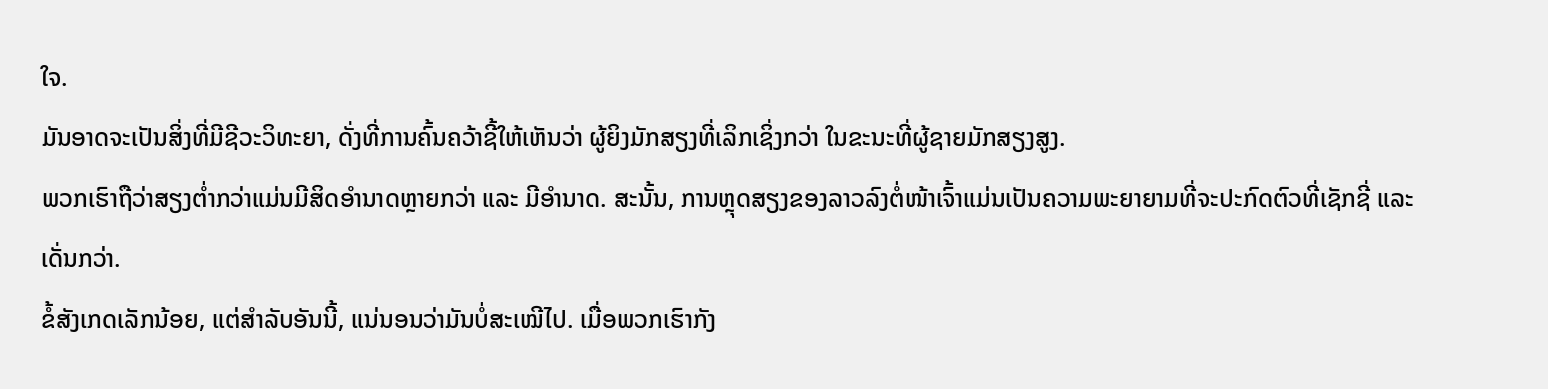ໃຈ.
ມັນອາດຈະເປັນສິ່ງທີ່ມີຊີວະວິທະຍາ, ດັ່ງທີ່ການຄົ້ນຄວ້າຊີ້ໃຫ້ເຫັນວ່າ ຜູ້ຍິງມັກສຽງທີ່ເລິກເຊິ່ງກວ່າ ໃນຂະນະທີ່ຜູ້ຊາຍມັກສຽງສູງ.
ພວກເຮົາຖືວ່າສຽງຕ່ຳກວ່າແມ່ນມີສິດອຳນາດຫຼາຍກວ່າ ແລະ ມີອໍານາດ. ສະນັ້ນ, ການຫຼຸດສຽງຂອງລາວລົງຕໍ່ໜ້າເຈົ້າແມ່ນເປັນຄວາມພະຍາຍາມທີ່ຈະປະກົດຕົວທີ່ເຊັກຊີ່ ແລະເດັ່ນກວ່າ.
ຂໍ້ສັງເກດເລັກນ້ອຍ, ແຕ່ສຳລັບອັນນີ້, ແນ່ນອນວ່າມັນບໍ່ສະເໝີໄປ. ເມື່ອພວກເຮົາກັງ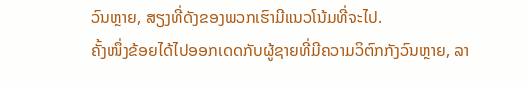ວົນຫຼາຍ, ສຽງທີ່ດັງຂອງພວກເຮົາມີແນວໂນ້ມທີ່ຈະໄປ.
ຄັ້ງໜຶ່ງຂ້ອຍໄດ້ໄປອອກເດດກັບຜູ້ຊາຍທີ່ມີຄວາມວິຕົກກັງວົນຫຼາຍ, ລາ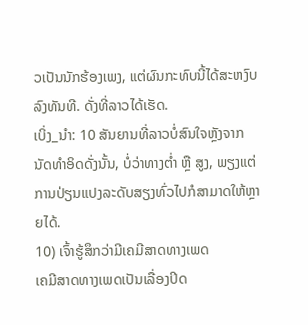ວເປັນນັກຮ້ອງເພງ, ແຕ່ຜົນກະທົບນີ້ໄດ້ສະຫງົບລົງທັນທີ. ດັ່ງທີ່ລາວໄດ້ເຮັດ.
ເບິ່ງ_ນຳ: 10 ສັນຍານທີ່ລາວບໍ່ສົນໃຈຫຼັງຈາກນັດທໍາອິດດັ່ງນັ້ນ, ບໍ່ວ່າທາງຕ່ຳ ຫຼື ສູງ, ພຽງແຕ່ການປ່ຽນແປງລະດັບສຽງທົ່ວໄປກໍສາມາດໃຫ້ຫຼາຍໄດ້.
10) ເຈົ້າຮູ້ສຶກວ່າມີເຄມີສາດທາງເພດ
ເຄມີສາດທາງເພດເປັນເລື່ອງປິດ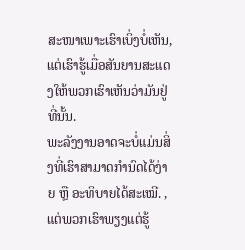ສະໜາເພາະເຮົາເບິ່ງບໍ່ເຫັນ, ແຕ່ເຮົາຮູ້ເມື່ອສັນຍານສະແດງໃຫ້ພວກເຮົາເຫັນວ່າມັນຢູ່ທີ່ນັ້ນ.
ພະລັງງານອາດຈະບໍ່ແມ່ນສິ່ງທີ່ເຮົາສາມາດກຳນົດໄດ້ງ່າຍ ຫຼື ອະທິບາຍໄດ້ສະເໝີ. , ແຕ່ພວກເຮົາພຽງແຕ່ຮູ້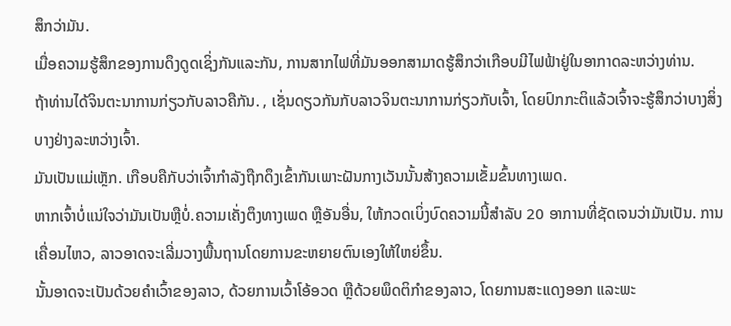ສຶກວ່າມັນ.
ເມື່ອຄວາມຮູ້ສຶກຂອງການດຶງດູດເຊິ່ງກັນແລະກັນ, ການສາກໄຟທີ່ມັນອອກສາມາດຮູ້ສຶກວ່າເກືອບມີໄຟຟ້າຢູ່ໃນອາກາດລະຫວ່າງທ່ານ.
ຖ້າທ່ານໄດ້ຈິນຕະນາການກ່ຽວກັບລາວຄືກັນ. , ເຊັ່ນດຽວກັນກັບລາວຈິນຕະນາການກ່ຽວກັບເຈົ້າ, ໂດຍປົກກະຕິແລ້ວເຈົ້າຈະຮູ້ສຶກວ່າບາງສິ່ງບາງຢ່າງລະຫວ່າງເຈົ້າ.
ມັນເປັນແມ່ເຫຼັກ. ເກືອບຄືກັບວ່າເຈົ້າກຳລັງຖືກດຶງເຂົ້າກັນເພາະຝັນກາງເວັນນັ້ນສ້າງຄວາມເຂັ້ມຂົ້ນທາງເພດ.
ຫາກເຈົ້າບໍ່ແນ່ໃຈວ່າມັນເປັນຫຼືບໍ່.ຄວາມເຄັ່ງຕຶງທາງເພດ ຫຼືອັນອື່ນ, ໃຫ້ກວດເບິ່ງບົດຄວາມນີ້ສໍາລັບ 20 ອາການທີ່ຊັດເຈນວ່າມັນເປັນ. ການເຄື່ອນໄຫວ, ລາວອາດຈະເລີ່ມວາງພື້ນຖານໂດຍການຂະຫຍາຍຕົນເອງໃຫ້ໃຫຍ່ຂຶ້ນ.
ນັ້ນອາດຈະເປັນດ້ວຍຄໍາເວົ້າຂອງລາວ, ດ້ວຍການເວົ້າໂອ້ອວດ ຫຼືດ້ວຍພຶດຕິກໍາຂອງລາວ, ໂດຍການສະແດງອອກ ແລະພະ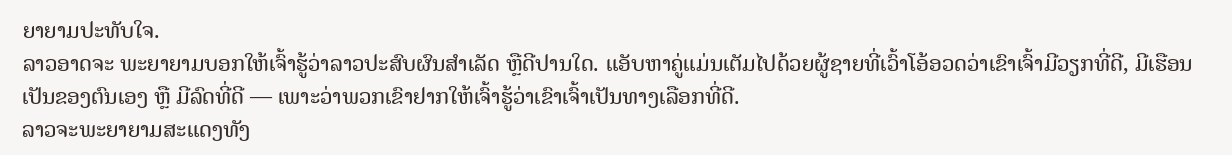ຍາຍາມປະທັບໃຈ.
ລາວອາດຈະ ພະຍາຍາມບອກໃຫ້ເຈົ້າຮູ້ວ່າລາວປະສົບຜົນສຳເລັດ ຫຼືດີປານໃດ. ແອັບຫາຄູ່ແມ່ນເຕັມໄປດ້ວຍຜູ້ຊາຍທີ່ເວົ້າໂອ້ອວດວ່າເຂົາເຈົ້າມີວຽກທີ່ດີ, ມີເຮືອນເປັນຂອງຕົນເອງ ຫຼື ມີລົດທີ່ດີ — ເພາະວ່າພວກເຂົາຢາກໃຫ້ເຈົ້າຮູ້ວ່າເຂົາເຈົ້າເປັນທາງເລືອກທີ່ດີ.
ລາວຈະພະຍາຍາມສະແດງທັງ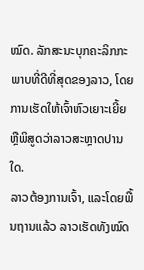ໝົດ. ລັກສະນະບຸກຄະລິກກະພາບທີ່ດີທີ່ສຸດຂອງລາວ, ໂດຍການເຮັດໃຫ້ເຈົ້າຫົວເຍາະເຍີ້ຍ ຫຼືພິສູດວ່າລາວສະຫຼາດປານໃດ.
ລາວຕ້ອງການເຈົ້າ, ແລະໂດຍພື້ນຖານແລ້ວ ລາວເຮັດທັງໝົດ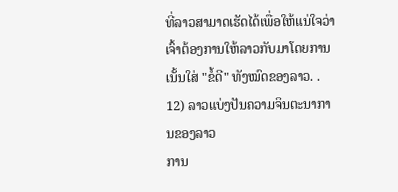ທີ່ລາວສາມາດເຮັດໄດ້ເພື່ອໃຫ້ແນ່ໃຈວ່າເຈົ້າຕ້ອງການໃຫ້ລາວກັບມາໂດຍການເນັ້ນໃສ່ "ຂໍ້ດີ" ທັງໝົດຂອງລາວ. .
12) ລາວແບ່ງປັນຄວາມຈິນຕະນາການຂອງລາວ
ການ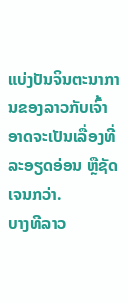ແບ່ງປັນຈິນຕະນາການຂອງລາວກັບເຈົ້າອາດຈະເປັນເລື່ອງທີ່ລະອຽດອ່ອນ ຫຼືຊັດເຈນກວ່າ.
ບາງທີລາວ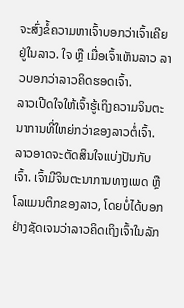ຈະສົ່ງຂໍ້ຄວາມຫາເຈົ້າບອກວ່າເຈົ້າເຄີຍຢູ່ໃນລາວ. ໃຈ ຫຼື ເມື່ອເຈົ້າເຫັນລາວ ລາວບອກວ່າລາວຄິດຮອດເຈົ້າ.
ລາວເປີດໃຈໃຫ້ເຈົ້າຮູ້ເຖິງຄວາມຈິນຕະນາການທີ່ໃຫຍ່ກວ່າຂອງລາວຕໍ່ເຈົ້າ.
ລາວອາດຈະຕັດສິນໃຈແບ່ງປັນກັບເຈົ້າ. ເຈົ້າມີຈິນຕະນາການທາງເພດ ຫຼື ໂລແມນຕິກຂອງລາວ, ໂດຍບໍ່ໄດ້ບອກຢ່າງຊັດເຈນວ່າລາວຄິດເຖິງເຈົ້າໃນລັກ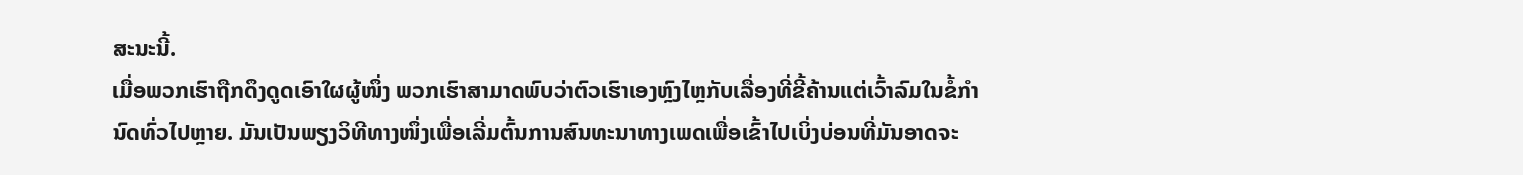ສະນະນີ້.
ເມື່ອພວກເຮົາຖືກດຶງດູດເອົາໃຜຜູ້ໜຶ່ງ ພວກເຮົາສາມາດພົບວ່າຕົວເຮົາເອງຫຼົງໄຫຼກັບເລື່ອງທີ່ຂີ້ຄ້ານແຕ່ເວົ້າລົມໃນຂໍ້ກໍານົດທົ່ວໄປຫຼາຍ. ມັນເປັນພຽງວິທີທາງໜຶ່ງເພື່ອເລີ່ມຕົ້ນການສົນທະນາທາງເພດເພື່ອເຂົ້າໄປເບິ່ງບ່ອນທີ່ມັນອາດຈະ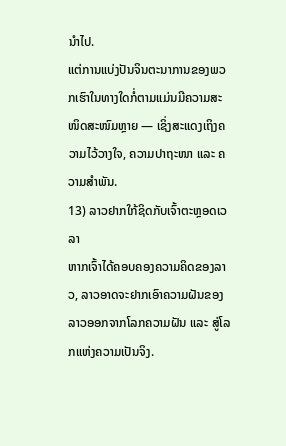ນຳໄປ.
ແຕ່ການແບ່ງປັນຈິນຕະນາການຂອງພວກເຮົາໃນທາງໃດກໍ່ຕາມແມ່ນມີຄວາມສະໜິດສະໜົມຫຼາຍ — ເຊິ່ງສະແດງເຖິງຄວາມໄວ້ວາງໃຈ, ຄວາມປາຖະໜາ ແລະ ຄວາມສຳພັນ.
13) ລາວຢາກໃກ້ຊິດກັບເຈົ້າຕະຫຼອດເວລາ
ຫາກເຈົ້າໄດ້ຄອບຄອງຄວາມຄິດຂອງລາວ, ລາວອາດຈະຢາກເອົາຄວາມຝັນຂອງລາວອອກຈາກໂລກຄວາມຝັນ ແລະ ສູ່ໂລກແຫ່ງຄວາມເປັນຈິງ.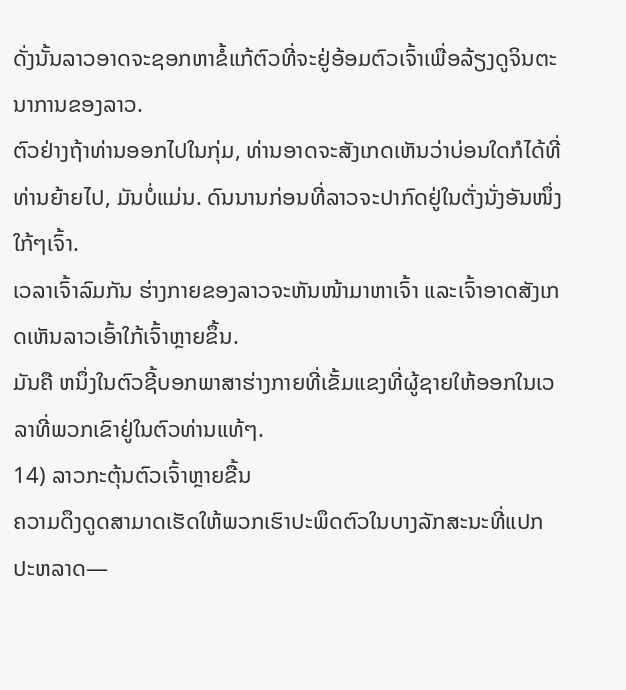ດັ່ງນັ້ນລາວອາດຈະຊອກຫາຂໍ້ແກ້ຕົວທີ່ຈະຢູ່ອ້ອມຕົວເຈົ້າເພື່ອລ້ຽງດູຈິນຕະນາການຂອງລາວ.
ຕົວຢ່າງຖ້າທ່ານອອກໄປໃນກຸ່ມ, ທ່ານອາດຈະສັງເກດເຫັນວ່າບ່ອນໃດກໍໄດ້ທີ່ທ່ານຍ້າຍໄປ, ມັນບໍ່ແມ່ນ. ດົນນານກ່ອນທີ່ລາວຈະປາກົດຢູ່ໃນຕັ່ງນັ່ງອັນໜຶ່ງໃກ້ໆເຈົ້າ.
ເວລາເຈົ້າລົມກັນ ຮ່າງກາຍຂອງລາວຈະຫັນໜ້າມາຫາເຈົ້າ ແລະເຈົ້າອາດສັງເກດເຫັນລາວເອົ້າໃກ້ເຈົ້າຫຼາຍຂຶ້ນ.
ມັນຄື ຫນຶ່ງໃນຕົວຊີ້ບອກພາສາຮ່າງກາຍທີ່ເຂັ້ມແຂງທີ່ຜູ້ຊາຍໃຫ້ອອກໃນເວລາທີ່ພວກເຂົາຢູ່ໃນຕົວທ່ານແທ້ໆ.
14) ລາວກະຕຸ້ນຕົວເຈົ້າຫຼາຍຂື້ນ
ຄວາມດຶງດູດສາມາດເຮັດໃຫ້ພວກເຮົາປະພຶດຕົວໃນບາງລັກສະນະທີ່ແປກປະຫລາດ—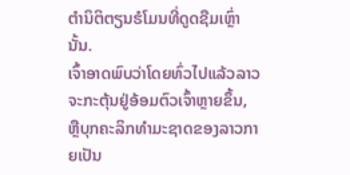ຕໍານິຕິຕຽນຮໍໂມນທີ່ດູດຊືມເຫຼົ່ານັ້ນ.
ເຈົ້າອາດພົບວ່າໂດຍທົ່ວໄປແລ້ວລາວຈະກະຕຸ້ນຢູ່ອ້ອມຕົວເຈົ້າຫຼາຍຂຶ້ນ, ຫຼືບຸກຄະລິກທໍາມະຊາດຂອງລາວກາຍເປັນ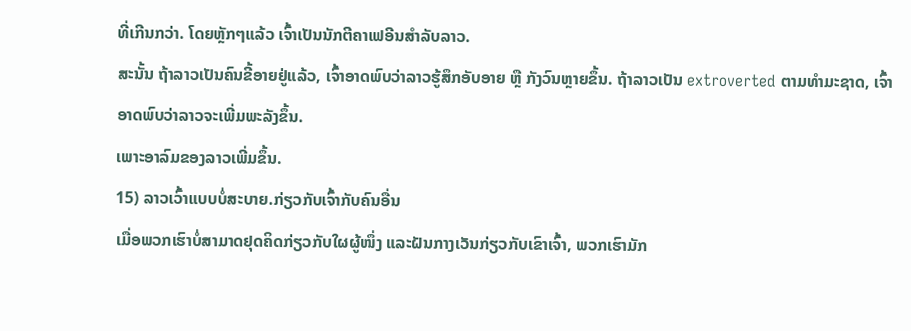ທີ່ເກີນກວ່າ. ໂດຍຫຼັກໆແລ້ວ ເຈົ້າເປັນນັກຕີຄາເຟອີນສຳລັບລາວ.
ສະນັ້ນ ຖ້າລາວເປັນຄົນຂີ້ອາຍຢູ່ແລ້ວ, ເຈົ້າອາດພົບວ່າລາວຮູ້ສຶກອັບອາຍ ຫຼື ກັງວົນຫຼາຍຂຶ້ນ. ຖ້າລາວເປັນ extroverted ຕາມທໍາມະຊາດ, ເຈົ້າອາດພົບວ່າລາວຈະເພີ່ມພະລັງຂຶ້ນ.
ເພາະອາລົມຂອງລາວເພີ່ມຂຶ້ນ.
15) ລາວເວົ້າແບບບໍ່ສະບາຍ.ກ່ຽວກັບເຈົ້າກັບຄົນອື່ນ
ເມື່ອພວກເຮົາບໍ່ສາມາດຢຸດຄິດກ່ຽວກັບໃຜຜູ້ໜຶ່ງ ແລະຝັນກາງເວັນກ່ຽວກັບເຂົາເຈົ້າ, ພວກເຮົາມັກ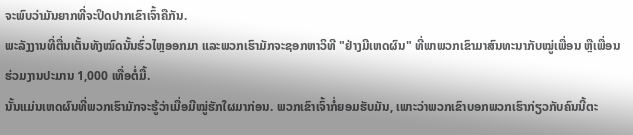ຈະພົບວ່າມັນຍາກທີ່ຈະປິດປາກເຂົາເຈົ້າຄືກັນ.
ພະລັງງານທີ່ຕື່ນເຕັ້ນທັງໝົດນັ້ນຮົ່ວໄຫຼອອກມາ ແລະພວກເຮົາມັກຈະຊອກຫາວິທີ "ຢ່າງມີເຫດຜົນ" ທີ່ພາພວກເຂົາມາສົນທະນາກັບໝູ່ເພື່ອນ ຫຼືເພື່ອນຮ່ວມງານປະມານ 1,000 ເທື່ອຕໍ່ມື້.
ນັ້ນແມ່ນເຫດຜົນທີ່ພວກເຮົາມັກຈະຮູ້ວ່າເມື່ອມີໝູ່ຮັກໃຜມາກ່ອນ. ພວກເຂົາເຈົ້າກໍ່ຍອມຮັບມັນ, ເພາະວ່າພວກເຂົາບອກພວກເຮົາກ່ຽວກັບຄົນນີ້ຕະ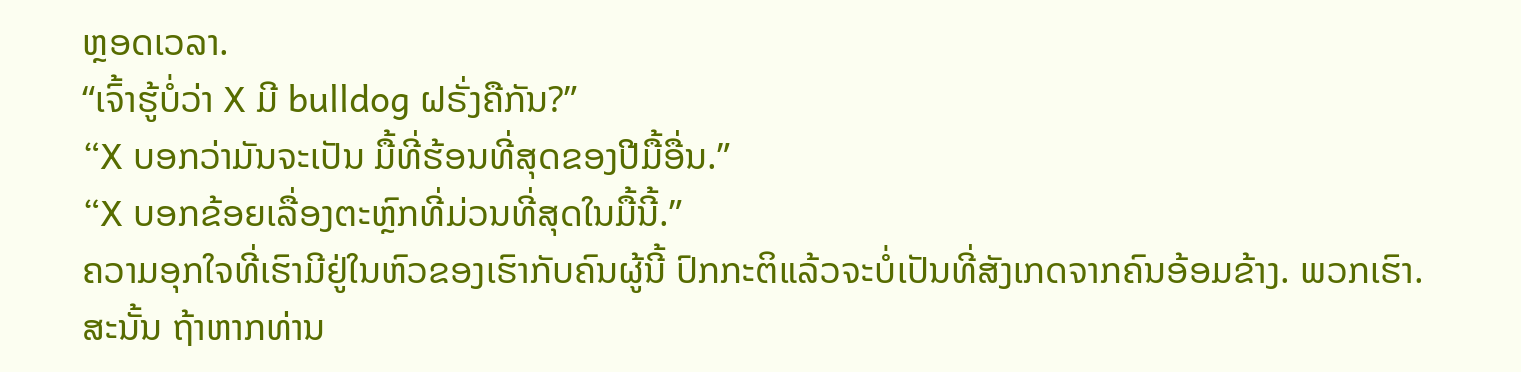ຫຼອດເວລາ.
“ເຈົ້າຮູ້ບໍ່ວ່າ X ມີ bulldog ຝຣັ່ງຄືກັນ?”
“X ບອກວ່າມັນຈະເປັນ ມື້ທີ່ຮ້ອນທີ່ສຸດຂອງປີມື້ອື່ນ.”
“X ບອກຂ້ອຍເລື່ອງຕະຫຼົກທີ່ມ່ວນທີ່ສຸດໃນມື້ນີ້.”
ຄວາມອຸກໃຈທີ່ເຮົາມີຢູ່ໃນຫົວຂອງເຮົາກັບຄົນຜູ້ນີ້ ປົກກະຕິແລ້ວຈະບໍ່ເປັນທີ່ສັງເກດຈາກຄົນອ້ອມຂ້າງ. ພວກເຮົາ.
ສະນັ້ນ ຖ້າຫາກທ່ານ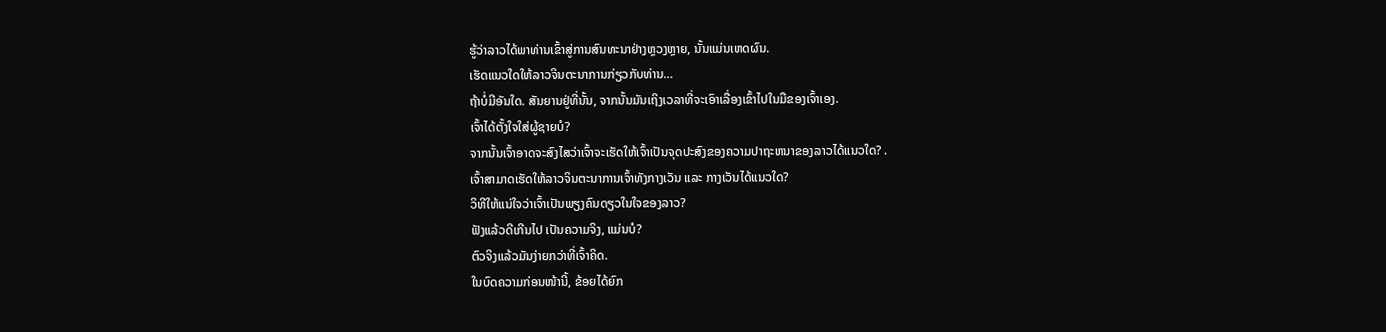ຮູ້ວ່າລາວໄດ້ພາທ່ານເຂົ້າສູ່ການສົນທະນາຢ່າງຫຼວງຫຼາຍ, ນັ້ນແມ່ນເຫດຜົນ.
ເຮັດແນວໃດໃຫ້ລາວຈິນຕະນາການກ່ຽວກັບທ່ານ…
ຖ້າບໍ່ມີອັນໃດ. ສັນຍານຢູ່ທີ່ນັ້ນ, ຈາກນັ້ນມັນເຖິງເວລາທີ່ຈະເອົາເລື່ອງເຂົ້າໄປໃນມືຂອງເຈົ້າເອງ.
ເຈົ້າໄດ້ຕັ້ງໃຈໃສ່ຜູ້ຊາຍບໍ?
ຈາກນັ້ນເຈົ້າອາດຈະສົງໄສວ່າເຈົ້າຈະເຮັດໃຫ້ເຈົ້າເປັນຈຸດປະສົງຂອງຄວາມປາຖະຫນາຂອງລາວໄດ້ແນວໃດ? .
ເຈົ້າສາມາດເຮັດໃຫ້ລາວຈິນຕະນາການເຈົ້າທັງກາງເວັນ ແລະ ກາງເວັນໄດ້ແນວໃດ?
ວິທີໃຫ້ແນ່ໃຈວ່າເຈົ້າເປັນພຽງຄົນດຽວໃນໃຈຂອງລາວ?
ຟັງແລ້ວດີເກີນໄປ ເປັນຄວາມຈິງ, ແມ່ນບໍ?
ຕົວຈິງແລ້ວມັນງ່າຍກວ່າທີ່ເຈົ້າຄິດ.
ໃນບົດຄວາມກ່ອນໜ້ານີ້, ຂ້ອຍໄດ້ຍົກ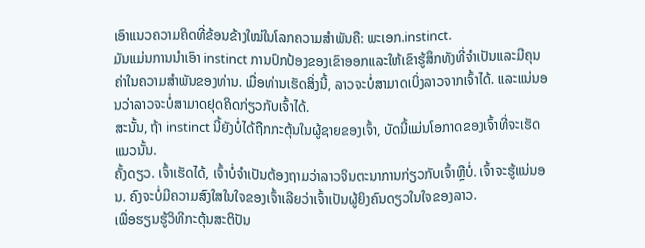ເອົາແນວຄວາມຄິດທີ່ຂ້ອນຂ້າງໃໝ່ໃນໂລກຄວາມສຳພັນຄື: ພະເອກ.instinct.
ມັນແມ່ນການນໍາເອົາ instinct ການປົກປ້ອງຂອງເຂົາອອກແລະໃຫ້ເຂົາຮູ້ສຶກທັງທີ່ຈໍາເປັນແລະມີຄຸນຄ່າໃນຄວາມສໍາພັນຂອງທ່ານ. ເມື່ອທ່ານເຮັດສິ່ງນີ້, ລາວຈະບໍ່ສາມາດເບິ່ງລາວຈາກເຈົ້າໄດ້. ແລະແນ່ນອນວ່າລາວຈະບໍ່ສາມາດຢຸດຄິດກ່ຽວກັບເຈົ້າໄດ້.
ສະນັ້ນ, ຖ້າ instinct ນີ້ຍັງບໍ່ໄດ້ຖືກກະຕຸ້ນໃນຜູ້ຊາຍຂອງເຈົ້າ, ບັດນີ້ແມ່ນໂອກາດຂອງເຈົ້າທີ່ຈະເຮັດແນວນັ້ນ.
ຄັ້ງດຽວ. ເຈົ້າເຮັດໄດ້, ເຈົ້າບໍ່ຈຳເປັນຕ້ອງຖາມວ່າລາວຈິນຕະນາການກ່ຽວກັບເຈົ້າຫຼືບໍ່. ເຈົ້າຈະຮູ້ແນ່ນອນ. ຄົງຈະບໍ່ມີຄວາມສົງໃສໃນໃຈຂອງເຈົ້າເລີຍວ່າເຈົ້າເປັນຜູ້ຍິງຄົນດຽວໃນໃຈຂອງລາວ.
ເພື່ອຮຽນຮູ້ວິທີກະຕຸ້ນສະຕິປັນ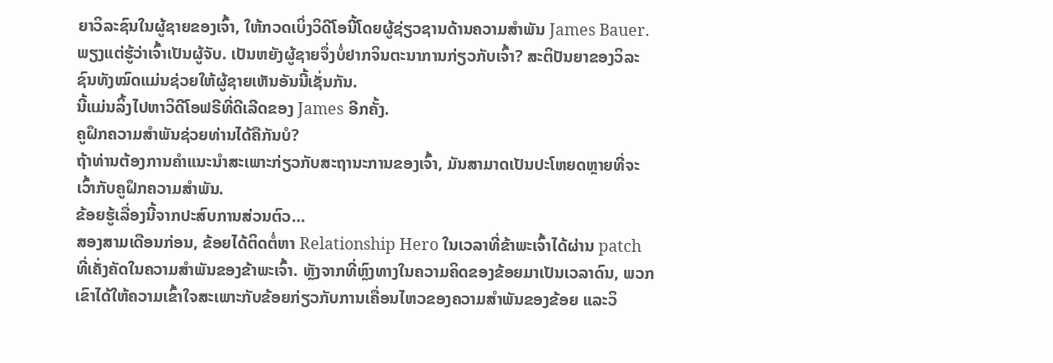ຍາວິລະຊົນໃນຜູ້ຊາຍຂອງເຈົ້າ, ໃຫ້ກວດເບິ່ງວິດີໂອນີ້ໂດຍຜູ້ຊ່ຽວຊານດ້ານຄວາມສໍາພັນ James Bauer.
ພຽງແຕ່ຮູ້ວ່າເຈົ້າເປັນຜູ້ຈັບ. ເປັນຫຍັງຜູ້ຊາຍຈຶ່ງບໍ່ຢາກຈິນຕະນາການກ່ຽວກັບເຈົ້າ? ສະຕິປັນຍາຂອງວິລະຊົນທັງໝົດແມ່ນຊ່ວຍໃຫ້ຜູ້ຊາຍເຫັນອັນນີ້ເຊັ່ນກັນ.
ນີ້ແມ່ນລິ້ງໄປຫາວິດີໂອຟຣີທີ່ດີເລີດຂອງ James ອີກຄັ້ງ.
ຄູຝຶກຄວາມສຳພັນຊ່ວຍທ່ານໄດ້ຄືກັນບໍ?
ຖ້າທ່ານຕ້ອງການຄໍາແນະນໍາສະເພາະກ່ຽວກັບສະຖານະການຂອງເຈົ້າ, ມັນສາມາດເປັນປະໂຫຍດຫຼາຍທີ່ຈະເວົ້າກັບຄູຝຶກຄວາມສຳພັນ.
ຂ້ອຍຮູ້ເລື່ອງນີ້ຈາກປະສົບການສ່ວນຕົວ…
ສອງສາມເດືອນກ່ອນ, ຂ້ອຍໄດ້ຕິດຕໍ່ຫາ Relationship Hero ໃນເວລາທີ່ຂ້າພະເຈົ້າໄດ້ຜ່ານ patch ທີ່ເຄັ່ງຄັດໃນຄວາມສໍາພັນຂອງຂ້າພະເຈົ້າ. ຫຼັງຈາກທີ່ຫຼົງທາງໃນຄວາມຄິດຂອງຂ້ອຍມາເປັນເວລາດົນ, ພວກເຂົາໄດ້ໃຫ້ຄວາມເຂົ້າໃຈສະເພາະກັບຂ້ອຍກ່ຽວກັບການເຄື່ອນໄຫວຂອງຄວາມສຳພັນຂອງຂ້ອຍ ແລະວິ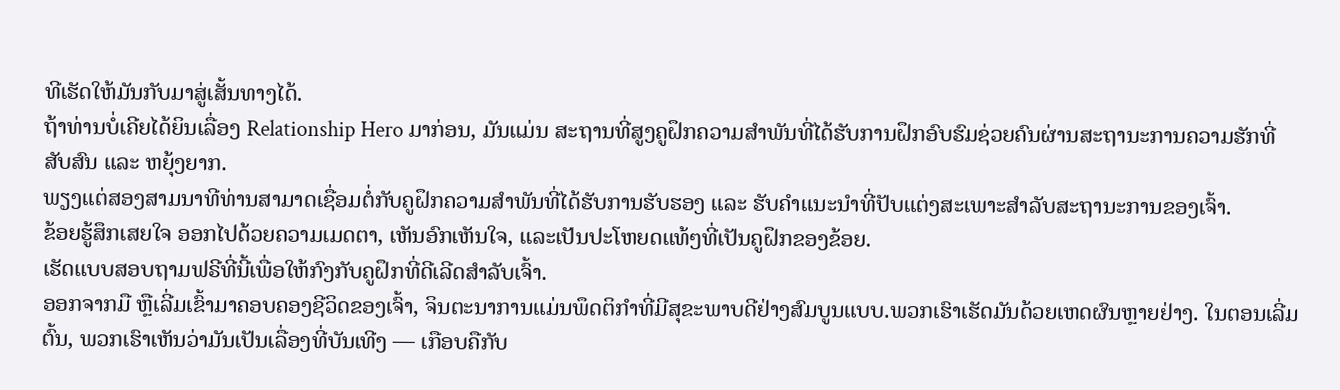ທີເຮັດໃຫ້ມັນກັບມາສູ່ເສັ້ນທາງໄດ້.
ຖ້າທ່ານບໍ່ເຄີຍໄດ້ຍິນເລື່ອງ Relationship Hero ມາກ່ອນ, ມັນແມ່ນ ສະຖານທີ່ສູງຄູຝຶກຄວາມສຳພັນທີ່ໄດ້ຮັບການຝຶກອົບຮົມຊ່ວຍຄົນຜ່ານສະຖານະການຄວາມຮັກທີ່ສັບສົນ ແລະ ຫຍຸ້ງຍາກ.
ພຽງແຕ່ສອງສາມນາທີທ່ານສາມາດເຊື່ອມຕໍ່ກັບຄູຝຶກຄວາມສຳພັນທີ່ໄດ້ຮັບການຮັບຮອງ ແລະ ຮັບຄຳແນະນຳທີ່ປັບແຕ່ງສະເພາະສຳລັບສະຖານະການຂອງເຈົ້າ.
ຂ້ອຍຮູ້ສຶກເສຍໃຈ ອອກໄປດ້ວຍຄວາມເມດຕາ, ເຫັນອົກເຫັນໃຈ, ແລະເປັນປະໂຫຍດແທ້ໆທີ່ເປັນຄູຝຶກຂອງຂ້ອຍ.
ເຮັດແບບສອບຖາມຟຣີທີ່ນີ້ເພື່ອໃຫ້ກົງກັບຄູຝຶກທີ່ດີເລີດສຳລັບເຈົ້າ.
ອອກຈາກມື ຫຼືເລີ່ມເຂົ້າມາຄອບຄອງຊີວິດຂອງເຈົ້າ, ຈິນຕະນາການແມ່ນພຶດຕິກຳທີ່ມີສຸຂະພາບດີຢ່າງສົມບູນແບບ.ພວກເຮົາເຮັດມັນດ້ວຍເຫດຜົນຫຼາຍຢ່າງ. ໃນຕອນເລີ່ມຕົ້ນ, ພວກເຮົາເຫັນວ່າມັນເປັນເລື່ອງທີ່ບັນເທີງ — ເກືອບຄືກັບ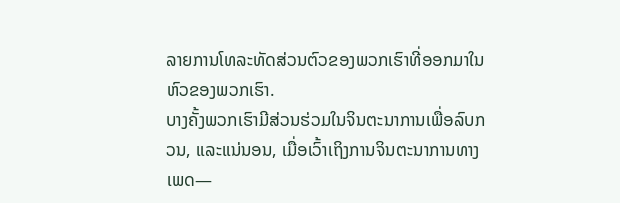ລາຍການໂທລະທັດສ່ວນຕົວຂອງພວກເຮົາທີ່ອອກມາໃນຫົວຂອງພວກເຮົາ.
ບາງຄັ້ງພວກເຮົາມີສ່ວນຮ່ວມໃນຈິນຕະນາການເພື່ອລົບກວນ, ແລະແນ່ນອນ, ເມື່ອເວົ້າເຖິງການຈິນຕະນາການທາງເພດ—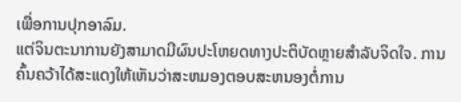ເພື່ອການປຸກອາລົມ.
ແຕ່ຈິນຕະນາການຍັງສາມາດມີຜົນປະໂຫຍດທາງປະຕິບັດຫຼາຍສໍາລັບຈິດໃຈ. ການຄົ້ນຄວ້າໄດ້ສະແດງໃຫ້ເຫັນວ່າສະຫມອງຕອບສະຫນອງຕໍ່ການ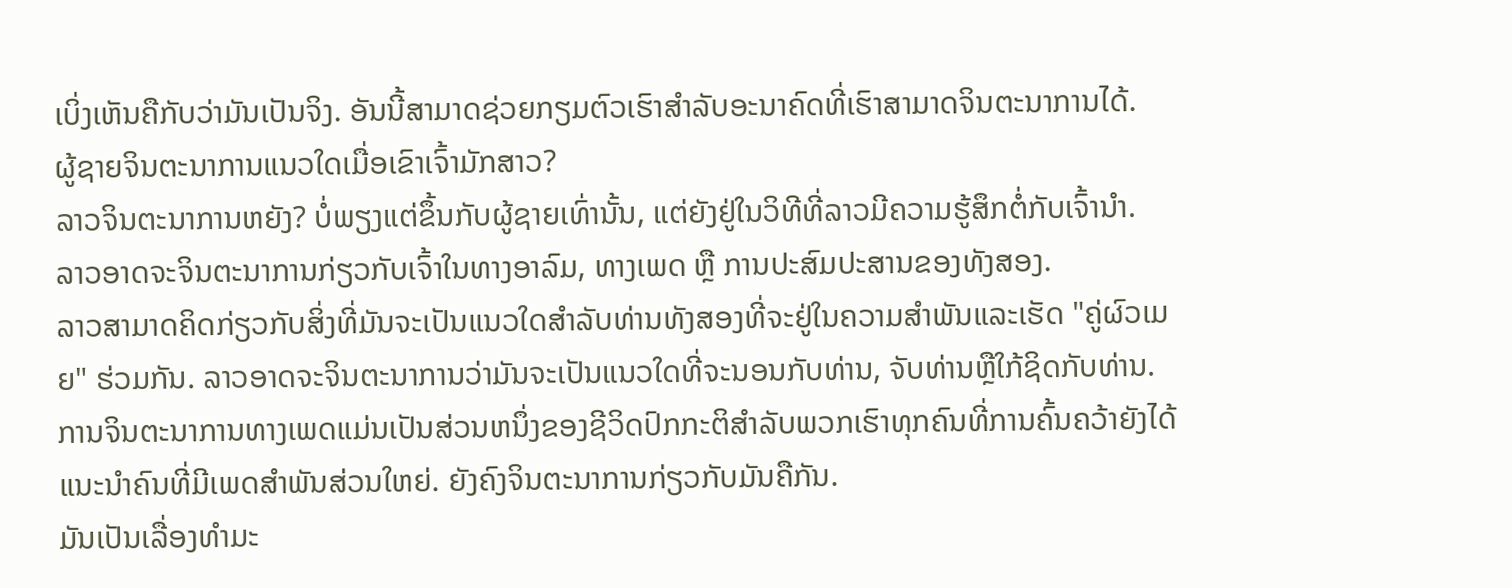ເບິ່ງເຫັນຄືກັບວ່າມັນເປັນຈິງ. ອັນນີ້ສາມາດຊ່ວຍກຽມຕົວເຮົາສໍາລັບອະນາຄົດທີ່ເຮົາສາມາດຈິນຕະນາການໄດ້.
ຜູ້ຊາຍຈິນຕະນາການແນວໃດເມື່ອເຂົາເຈົ້າມັກສາວ?
ລາວຈິນຕະນາການຫຍັງ? ບໍ່ພຽງແຕ່ຂຶ້ນກັບຜູ້ຊາຍເທົ່ານັ້ນ, ແຕ່ຍັງຢູ່ໃນວິທີທີ່ລາວມີຄວາມຮູ້ສຶກຕໍ່ກັບເຈົ້ານຳ.
ລາວອາດຈະຈິນຕະນາການກ່ຽວກັບເຈົ້າໃນທາງອາລົມ, ທາງເພດ ຫຼື ການປະສົມປະສານຂອງທັງສອງ.
ລາວສາມາດຄິດກ່ຽວກັບສິ່ງທີ່ມັນຈະເປັນແນວໃດສໍາລັບທ່ານທັງສອງທີ່ຈະຢູ່ໃນຄວາມສໍາພັນແລະເຮັດ "ຄູ່ຜົວເມຍ" ຮ່ວມກັນ. ລາວອາດຈະຈິນຕະນາການວ່າມັນຈະເປັນແນວໃດທີ່ຈະນອນກັບທ່ານ, ຈັບທ່ານຫຼືໃກ້ຊິດກັບທ່ານ.
ການຈິນຕະນາການທາງເພດແມ່ນເປັນສ່ວນຫນຶ່ງຂອງຊີວິດປົກກະຕິສໍາລັບພວກເຮົາທຸກຄົນທີ່ການຄົ້ນຄວ້າຍັງໄດ້ແນະນໍາຄົນທີ່ມີເພດສໍາພັນສ່ວນໃຫຍ່. ຍັງຄົງຈິນຕະນາການກ່ຽວກັບມັນຄືກັນ.
ມັນເປັນເລື່ອງທຳມະ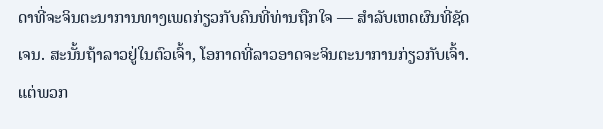ດາທີ່ຈະຈິນຕະນາການທາງເພດກ່ຽວກັບຄົນທີ່ທ່ານຖືກໃຈ — ສໍາລັບເຫດຜົນທີ່ຊັດເຈນ. ສະນັ້ນຖ້າລາວຢູ່ໃນຕົວເຈົ້າ, ໂອກາດທີ່ລາວອາດຈະຈິນຕະນາການກ່ຽວກັບເຈົ້າ.
ແຕ່ພວກ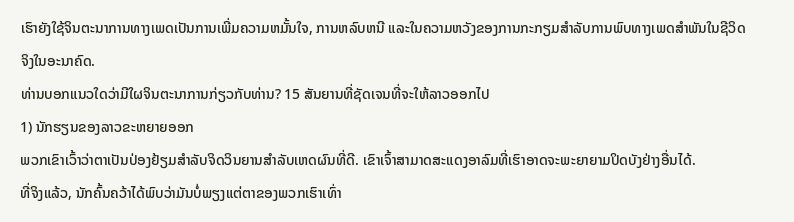ເຮົາຍັງໃຊ້ຈິນຕະນາການທາງເພດເປັນການເພີ່ມຄວາມຫມັ້ນໃຈ, ການຫລົບຫນີ ແລະໃນຄວາມຫວັງຂອງການກະກຽມສໍາລັບການພົບທາງເພດສໍາພັນໃນຊີວິດຈິງໃນອະນາຄົດ.
ທ່ານບອກແນວໃດວ່າມີໃຜຈິນຕະນາການກ່ຽວກັບທ່ານ? 15 ສັນຍານທີ່ຊັດເຈນທີ່ຈະໃຫ້ລາວອອກໄປ
1) ນັກຮຽນຂອງລາວຂະຫຍາຍອອກ
ພວກເຂົາເວົ້າວ່າຕາເປັນປ່ອງຢ້ຽມສໍາລັບຈິດວິນຍານສໍາລັບເຫດຜົນທີ່ດີ. ເຂົາເຈົ້າສາມາດສະແດງອາລົມທີ່ເຮົາອາດຈະພະຍາຍາມປິດບັງຢ່າງອື່ນໄດ້.
ທີ່ຈິງແລ້ວ, ນັກຄົ້ນຄວ້າໄດ້ພົບວ່າມັນບໍ່ພຽງແຕ່ຕາຂອງພວກເຮົາເທົ່າ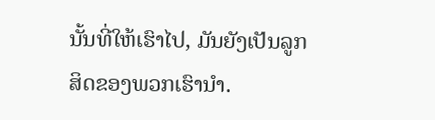ນັ້ນທີ່ໃຫ້ເຮົາໄປ, ມັນຍັງເປັນລູກສິດຂອງພວກເຮົານຳ.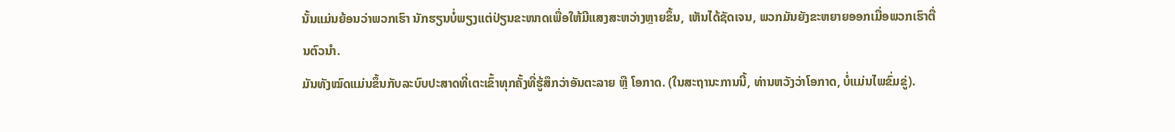ນັ້ນແມ່ນຍ້ອນວ່າພວກເຮົາ ນັກຮຽນບໍ່ພຽງແຕ່ປ່ຽນຂະໜາດເພື່ອໃຫ້ມີແສງສະຫວ່າງຫຼາຍຂຶ້ນ, ເຫັນໄດ້ຊັດເຈນ, ພວກມັນຍັງຂະຫຍາຍອອກເມື່ອພວກເຮົາຕື່ນຕົວນຳ.
ມັນທັງໝົດແມ່ນຂຶ້ນກັບລະບົບປະສາດທີ່ເຕະເຂົ້າທຸກຄັ້ງທີ່ຮູ້ສຶກວ່າອັນຕະລາຍ ຫຼື ໂອກາດ. (ໃນສະຖານະການນີ້, ທ່ານຫວັງວ່າໂອກາດ, ບໍ່ແມ່ນໄພຂົ່ມຂູ່).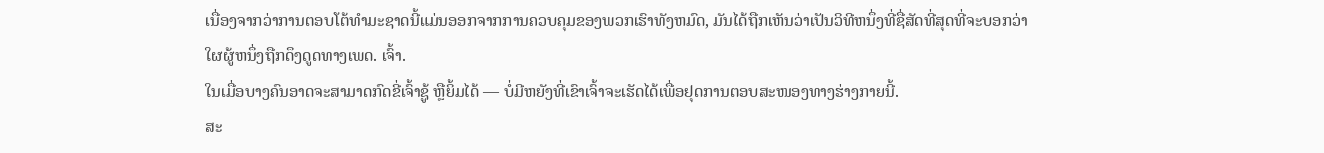ເນື່ອງຈາກວ່າການຕອບໂຕ້ທໍາມະຊາດນີ້ແມ່ນອອກຈາກການຄວບຄຸມຂອງພວກເຮົາທັງຫມົດ, ມັນໄດ້ຖືກເຫັນວ່າເປັນວິທີຫນຶ່ງທີ່ຊື່ສັດທີ່ສຸດທີ່ຈະບອກວ່າໃຜຜູ້ຫນຶ່ງຖືກດຶງດູດທາງເພດ. ເຈົ້າ.
ໃນເມື່ອບາງຄົນອາດຈະສາມາດກົດຂີ່ເຈົ້າຊູ້ ຫຼືຍິ້ມໄດ້ — ບໍ່ມີຫຍັງທີ່ເຂົາເຈົ້າຈະເຮັດໄດ້ເພື່ອຢຸດການຕອບສະໜອງທາງຮ່າງກາຍນີ້.
ສະ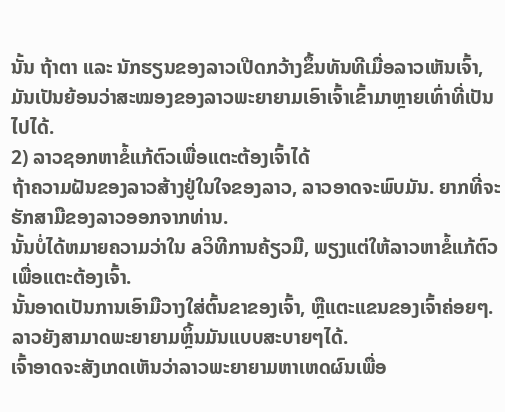ນັ້ນ ຖ້າຕາ ແລະ ນັກຮຽນຂອງລາວເປີດກວ້າງຂຶ້ນທັນທີເມື່ອລາວເຫັນເຈົ້າ, ມັນເປັນຍ້ອນວ່າສະໝອງຂອງລາວພະຍາຍາມເອົາເຈົ້າເຂົ້າມາຫຼາຍເທົ່າທີ່ເປັນໄປໄດ້.
2) ລາວຊອກຫາຂໍ້ແກ້ຕົວເພື່ອແຕະຕ້ອງເຈົ້າໄດ້
ຖ້າຄວາມຝັນຂອງລາວສ້າງຢູ່ໃນໃຈຂອງລາວ, ລາວອາດຈະພົບມັນ. ຍາກທີ່ຈະຮັກສາມືຂອງລາວອອກຈາກທ່ານ.
ນັ້ນບໍ່ໄດ້ຫມາຍຄວາມວ່າໃນ aວິທີການຄ້ຽວມື, ພຽງແຕ່ໃຫ້ລາວຫາຂໍ້ແກ້ຕົວເພື່ອແຕະຕ້ອງເຈົ້າ.
ນັ້ນອາດເປັນການເອົາມືວາງໃສ່ຕົ້ນຂາຂອງເຈົ້າ, ຫຼືແຕະແຂນຂອງເຈົ້າຄ່ອຍໆ. ລາວຍັງສາມາດພະຍາຍາມຫຼິ້ນມັນແບບສະບາຍໆໄດ້.
ເຈົ້າອາດຈະສັງເກດເຫັນວ່າລາວພະຍາຍາມຫາເຫດຜົນເພື່ອ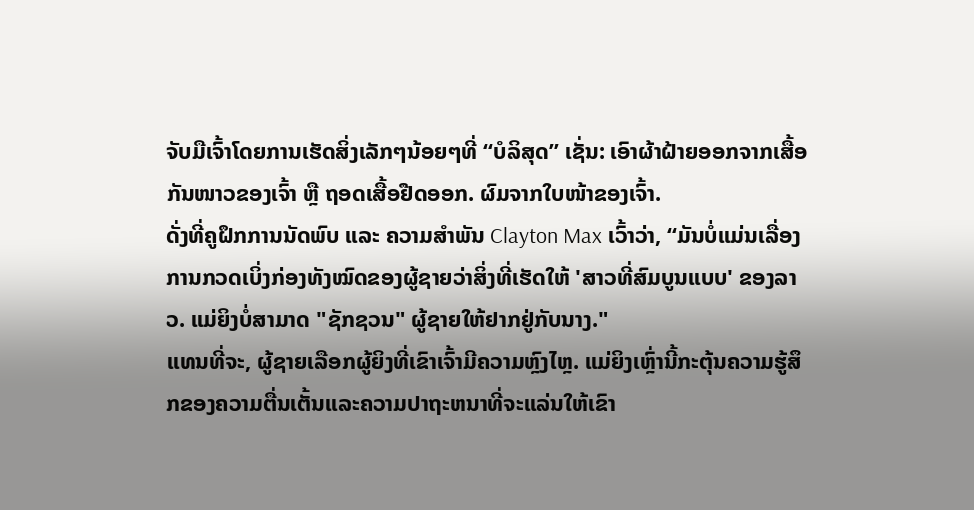ຈັບມືເຈົ້າໂດຍການເຮັດສິ່ງເລັກໆນ້ອຍໆທີ່ “ບໍລິສຸດ” ເຊັ່ນ: ເອົາຜ້າຝ້າຍອອກຈາກເສື້ອກັນໜາວຂອງເຈົ້າ ຫຼື ຖອດເສື້ອຢືດອອກ. ຜົມຈາກໃບໜ້າຂອງເຈົ້າ.
ດັ່ງທີ່ຄູຝຶກການນັດພົບ ແລະ ຄວາມສຳພັນ Clayton Max ເວົ້າວ່າ, “ມັນບໍ່ແມ່ນເລື່ອງການກວດເບິ່ງກ່ອງທັງໝົດຂອງຜູ້ຊາຍວ່າສິ່ງທີ່ເຮັດໃຫ້ 'ສາວທີ່ສົມບູນແບບ' ຂອງລາວ. ແມ່ຍິງບໍ່ສາມາດ "ຊັກຊວນ" ຜູ້ຊາຍໃຫ້ຢາກຢູ່ກັບນາງ."
ແທນທີ່ຈະ, ຜູ້ຊາຍເລືອກຜູ້ຍິງທີ່ເຂົາເຈົ້າມີຄວາມຫຼົງໄຫຼ. ແມ່ຍິງເຫຼົ່ານີ້ກະຕຸ້ນຄວາມຮູ້ສຶກຂອງຄວາມຕື່ນເຕັ້ນແລະຄວາມປາຖະຫນາທີ່ຈະແລ່ນໃຫ້ເຂົາ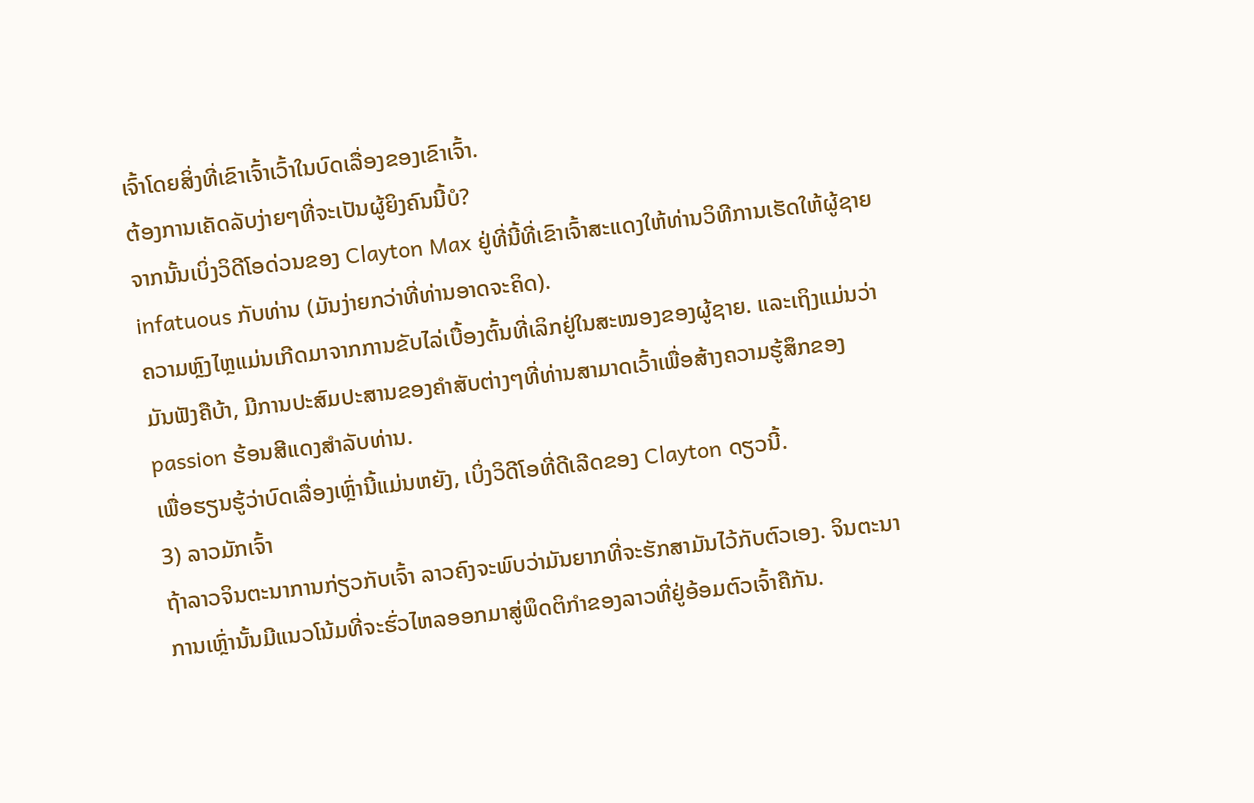ເຈົ້າໂດຍສິ່ງທີ່ເຂົາເຈົ້າເວົ້າໃນບົດເລື່ອງຂອງເຂົາເຈົ້າ.
ຕ້ອງການເຄັດລັບງ່າຍໆທີ່ຈະເປັນຜູ້ຍິງຄົນນີ້ບໍ?
ຈາກນັ້ນເບິ່ງວິດີໂອດ່ວນຂອງ Clayton Max ຢູ່ທີ່ນີ້ທີ່ເຂົາເຈົ້າສະແດງໃຫ້ທ່ານວິທີການເຮັດໃຫ້ຜູ້ຊາຍ infatuous ກັບທ່ານ (ມັນງ່າຍກວ່າທີ່ທ່ານອາດຈະຄິດ).
ຄວາມຫຼົງໄຫຼແມ່ນເກີດມາຈາກການຂັບໄລ່ເບື້ອງຕົ້ນທີ່ເລິກຢູ່ໃນສະໝອງຂອງຜູ້ຊາຍ. ແລະເຖິງແມ່ນວ່າມັນຟັງຄືບ້າ, ມີການປະສົມປະສານຂອງຄໍາສັບຕ່າງໆທີ່ທ່ານສາມາດເວົ້າເພື່ອສ້າງຄວາມຮູ້ສຶກຂອງ passion ຮ້ອນສີແດງສໍາລັບທ່ານ.
ເພື່ອຮຽນຮູ້ວ່າບົດເລື່ອງເຫຼົ່ານີ້ແມ່ນຫຍັງ, ເບິ່ງວິດີໂອທີ່ດີເລີດຂອງ Clayton ດຽວນີ້.
3) ລາວມັກເຈົ້າ
ຖ້າລາວຈິນຕະນາການກ່ຽວກັບເຈົ້າ ລາວຄົງຈະພົບວ່າມັນຍາກທີ່ຈະຮັກສາມັນໄວ້ກັບຕົວເອງ. ຈິນຕະນາການເຫຼົ່ານັ້ນມີແນວໂນ້ມທີ່ຈະຮົ່ວໄຫລອອກມາສູ່ພຶດຕິກຳຂອງລາວທີ່ຢູ່ອ້ອມຕົວເຈົ້າຄືກັນ.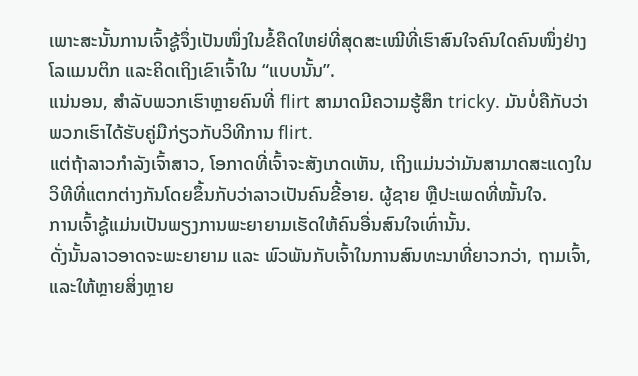ເພາະສະນັ້ນການເຈົ້າຊູ້ຈຶ່ງເປັນໜຶ່ງໃນຂໍ້ຄຶດໃຫຍ່ທີ່ສຸດສະເໝີທີ່ເຮົາສົນໃຈຄົນໃດຄົນໜຶ່ງຢ່າງໂລແມນຕິກ ແລະຄິດເຖິງເຂົາເຈົ້າໃນ “ແບບນັ້ນ”.
ແນ່ນອນ, ສໍາລັບພວກເຮົາຫຼາຍຄົນທີ່ flirt ສາມາດມີຄວາມຮູ້ສຶກ tricky. ມັນບໍ່ຄືກັບວ່າພວກເຮົາໄດ້ຮັບຄູ່ມືກ່ຽວກັບວິທີການ flirt.
ແຕ່ຖ້າລາວກໍາລັງເຈົ້າສາວ, ໂອກາດທີ່ເຈົ້າຈະສັງເກດເຫັນ, ເຖິງແມ່ນວ່າມັນສາມາດສະແດງໃນວິທີທີ່ແຕກຕ່າງກັນໂດຍຂຶ້ນກັບວ່າລາວເປັນຄົນຂີ້ອາຍ. ຜູ້ຊາຍ ຫຼືປະເພດທີ່ໝັ້ນໃຈ.
ການເຈົ້າຊູ້ແມ່ນເປັນພຽງການພະຍາຍາມເຮັດໃຫ້ຄົນອື່ນສົນໃຈເທົ່ານັ້ນ.
ດັ່ງນັ້ນລາວອາດຈະພະຍາຍາມ ແລະ ພົວພັນກັບເຈົ້າໃນການສົນທະນາທີ່ຍາວກວ່າ, ຖາມເຈົ້າ, ແລະໃຫ້ຫຼາຍສິ່ງຫຼາຍ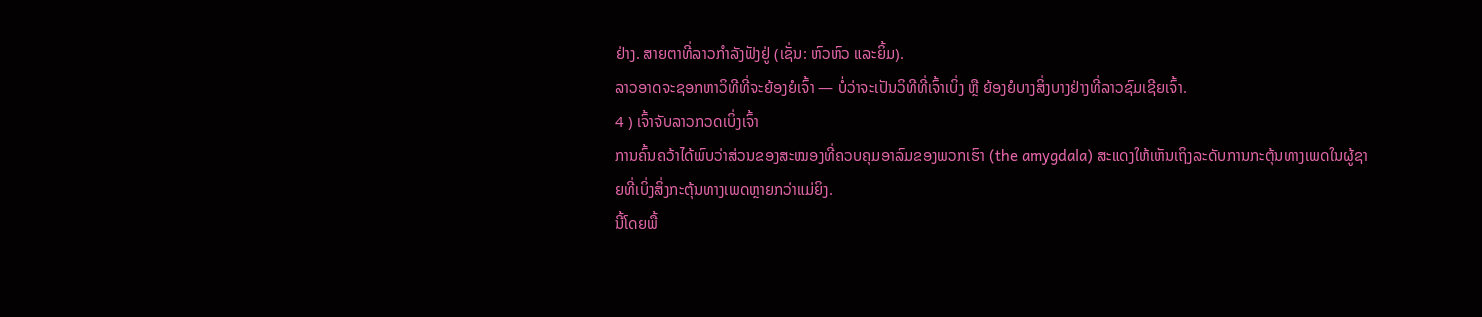ຢ່າງ. ສາຍຕາທີ່ລາວກຳລັງຟັງຢູ່ (ເຊັ່ນ: ຫົວຫົວ ແລະຍິ້ມ).
ລາວອາດຈະຊອກຫາວິທີທີ່ຈະຍ້ອງຍໍເຈົ້າ — ບໍ່ວ່າຈະເປັນວິທີທີ່ເຈົ້າເບິ່ງ ຫຼື ຍ້ອງຍໍບາງສິ່ງບາງຢ່າງທີ່ລາວຊົມເຊີຍເຈົ້າ.
4 ) ເຈົ້າຈັບລາວກວດເບິ່ງເຈົ້າ
ການຄົ້ນຄວ້າໄດ້ພົບວ່າສ່ວນຂອງສະໝອງທີ່ຄວບຄຸມອາລົມຂອງພວກເຮົາ (the amygdala) ສະແດງໃຫ້ເຫັນເຖິງລະດັບການກະຕຸ້ນທາງເພດໃນຜູ້ຊາຍທີ່ເບິ່ງສິ່ງກະຕຸ້ນທາງເພດຫຼາຍກວ່າແມ່ຍິງ.
ນີ້ໂດຍພື້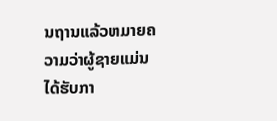ນຖານແລ້ວຫມາຍຄວາມວ່າຜູ້ຊາຍແມ່ນໄດ້ຮັບກາ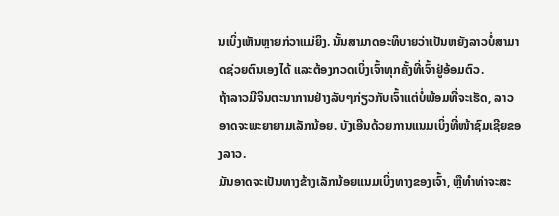ນເບິ່ງເຫັນຫຼາຍກ່ວາແມ່ຍິງ. ນັ້ນສາມາດອະທິບາຍວ່າເປັນຫຍັງລາວບໍ່ສາມາດຊ່ວຍຕົນເອງໄດ້ ແລະຕ້ອງກວດເບິ່ງເຈົ້າທຸກຄັ້ງທີ່ເຈົ້າຢູ່ອ້ອມຕົວ.
ຖ້າລາວມີຈິນຕະນາການຢ່າງລັບໆກ່ຽວກັບເຈົ້າແຕ່ບໍ່ພ້ອມທີ່ຈະເຮັດ, ລາວອາດຈະພະຍາຍາມເລັກນ້ອຍ. ບັງເອີນດ້ວຍການແນມເບິ່ງທີ່ໜ້າຊົມເຊີຍຂອງລາວ.
ມັນອາດຈະເປັນທາງຂ້າງເລັກນ້ອຍແນມເບິ່ງທາງຂອງເຈົ້າ, ຫຼືທຳທ່າຈະສະ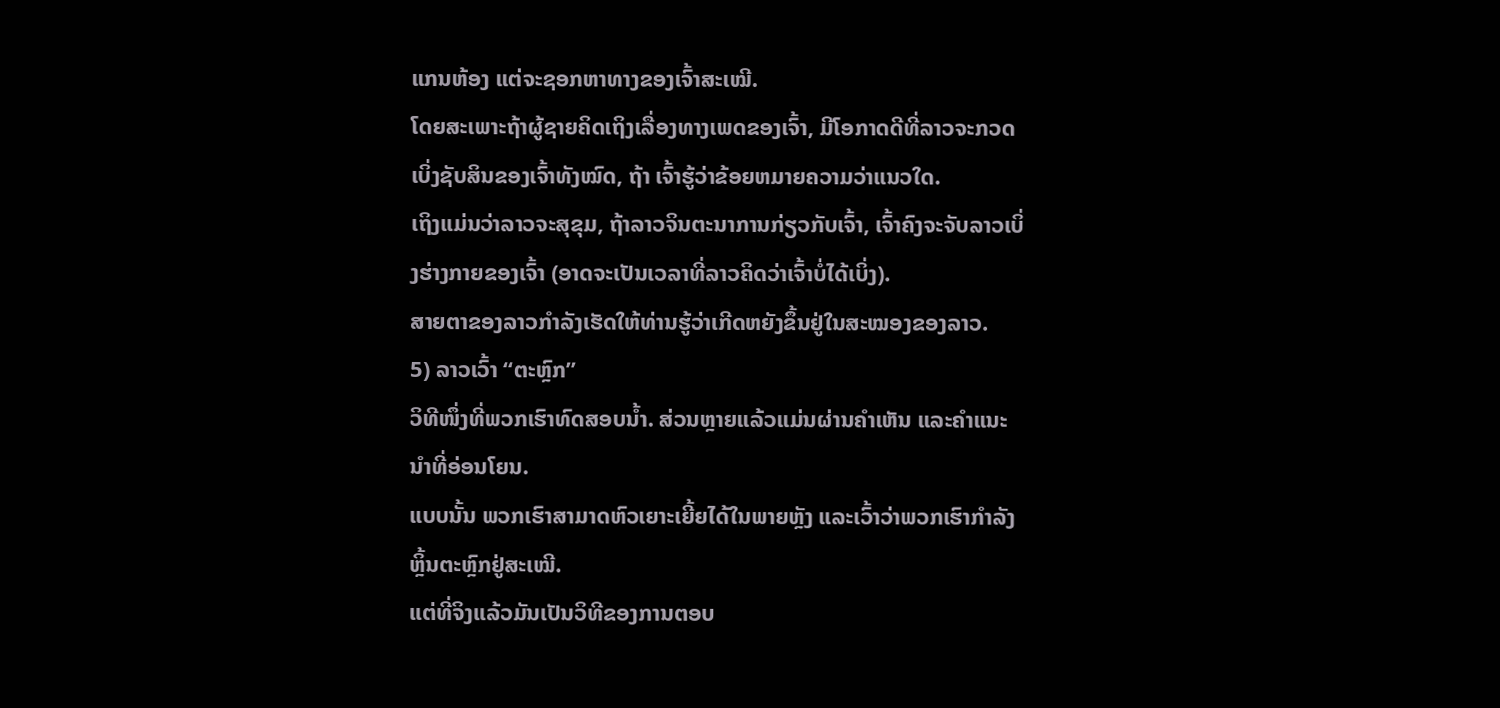ແກນຫ້ອງ ແຕ່ຈະຊອກຫາທາງຂອງເຈົ້າສະເໝີ.
ໂດຍສະເພາະຖ້າຜູ້ຊາຍຄິດເຖິງເລື່ອງທາງເພດຂອງເຈົ້າ, ມີໂອກາດດີທີ່ລາວຈະກວດເບິ່ງຊັບສິນຂອງເຈົ້າທັງໝົດ, ຖ້າ ເຈົ້າຮູ້ວ່າຂ້ອຍຫມາຍຄວາມວ່າແນວໃດ.
ເຖິງແມ່ນວ່າລາວຈະສຸຂຸມ, ຖ້າລາວຈິນຕະນາການກ່ຽວກັບເຈົ້າ, ເຈົ້າຄົງຈະຈັບລາວເບິ່ງຮ່າງກາຍຂອງເຈົ້າ (ອາດຈະເປັນເວລາທີ່ລາວຄິດວ່າເຈົ້າບໍ່ໄດ້ເບິ່ງ).
ສາຍຕາຂອງລາວກຳລັງເຮັດໃຫ້ທ່ານຮູ້ວ່າເກີດຫຍັງຂຶ້ນຢູ່ໃນສະໝອງຂອງລາວ.
5) ລາວເວົ້າ “ຕະຫຼົກ”
ວິທີໜຶ່ງທີ່ພວກເຮົາທົດສອບນໍ້າ. ສ່ວນຫຼາຍແລ້ວແມ່ນຜ່ານຄຳເຫັນ ແລະຄຳແນະນຳທີ່ອ່ອນໂຍນ.
ແບບນັ້ນ ພວກເຮົາສາມາດຫົວເຍາະເຍີ້ຍໄດ້ໃນພາຍຫຼັງ ແລະເວົ້າວ່າພວກເຮົາກຳລັງຫຼິ້ນຕະຫຼົກຢູ່ສະເໝີ.
ແຕ່ທີ່ຈິງແລ້ວມັນເປັນວິທີຂອງການຕອບ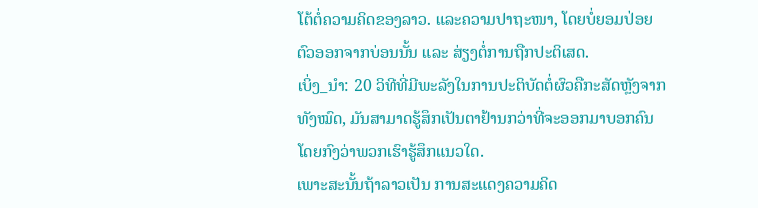ໂຕ້ຕໍ່ຄວາມຄິດຂອງລາວ. ແລະຄວາມປາຖະໜາ, ໂດຍບໍ່ຍອມປ່ອຍຕົວອອກຈາກບ່ອນນັ້ນ ແລະ ສ່ຽງຕໍ່ການຖືກປະຕິເສດ.
ເບິ່ງ_ນຳ: 20 ວິທີທີ່ມີພະລັງໃນການປະຕິບັດຕໍ່ຜົວຄືກະສັດຫຼັງຈາກທັງໝົດ, ມັນສາມາດຮູ້ສຶກເປັນຕາຢ້ານກວ່າທີ່ຈະອອກມາບອກຄົນໂດຍກົງວ່າພວກເຮົາຮູ້ສຶກແນວໃດ.
ເພາະສະນັ້ນຖ້າລາວເປັນ ການສະແດງຄວາມຄິດ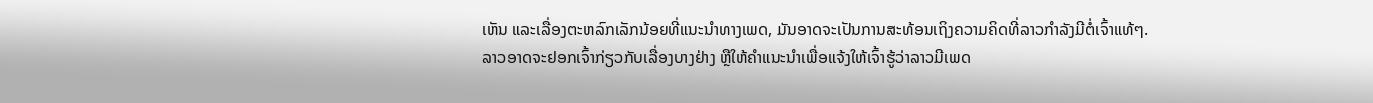ເຫັນ ແລະເລື່ອງຕະຫລົກເລັກນ້ອຍທີ່ແນະນໍາທາງເພດ, ມັນອາດຈະເປັນການສະທ້ອນເຖິງຄວາມຄິດທີ່ລາວກໍາລັງມີຕໍ່ເຈົ້າແທ້ໆ.
ລາວອາດຈະຢອກເຈົ້າກ່ຽວກັບເລື່ອງບາງຢ່າງ ຫຼືໃຫ້ຄໍາແນະນໍາເພື່ອແຈ້ງໃຫ້ເຈົ້າຮູ້ວ່າລາວມີເພດ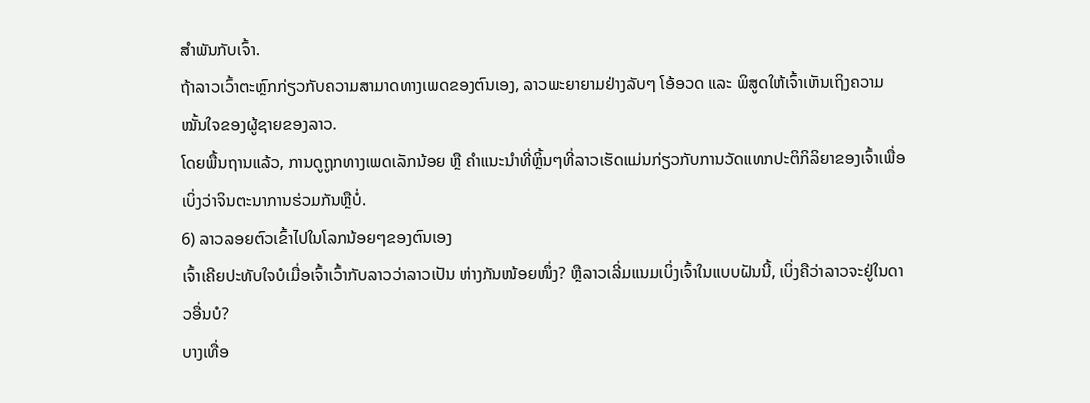ສໍາພັນກັບເຈົ້າ.
ຖ້າລາວເວົ້າຕະຫຼົກກ່ຽວກັບຄວາມສາມາດທາງເພດຂອງຕົນເອງ, ລາວພະຍາຍາມຢ່າງລັບໆ ໂອ້ອວດ ແລະ ພິສູດໃຫ້ເຈົ້າເຫັນເຖິງຄວາມໝັ້ນໃຈຂອງຜູ້ຊາຍຂອງລາວ.
ໂດຍພື້ນຖານແລ້ວ, ການດູຖູກທາງເພດເລັກນ້ອຍ ຫຼື ຄຳແນະນຳທີ່ຫຼິ້ນໆທີ່ລາວເຮັດແມ່ນກ່ຽວກັບການວັດແທກປະຕິກິລິຍາຂອງເຈົ້າເພື່ອເບິ່ງວ່າຈິນຕະນາການຮ່ວມກັນຫຼືບໍ່.
6) ລາວລອຍຕົວເຂົ້າໄປໃນໂລກນ້ອຍໆຂອງຕົນເອງ
ເຈົ້າເຄີຍປະທັບໃຈບໍເມື່ອເຈົ້າເວົ້າກັບລາວວ່າລາວເປັນ ຫ່າງກັນໜ້ອຍໜຶ່ງ? ຫຼືລາວເລີ່ມແນມເບິ່ງເຈົ້າໃນແບບຝັນນີ້, ເບິ່ງຄືວ່າລາວຈະຢູ່ໃນດາວອື່ນບໍ?
ບາງເທື່ອ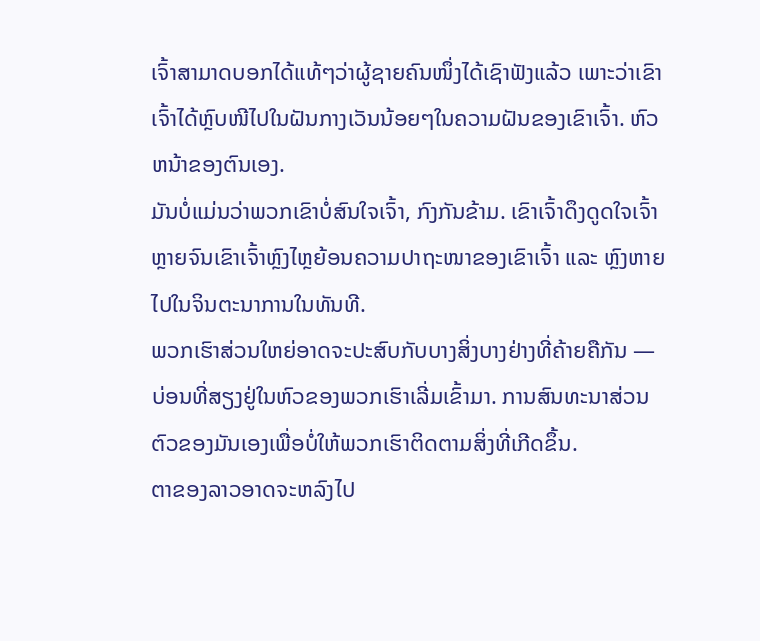ເຈົ້າສາມາດບອກໄດ້ແທ້ໆວ່າຜູ້ຊາຍຄົນໜຶ່ງໄດ້ເຊົາຟັງແລ້ວ ເພາະວ່າເຂົາເຈົ້າໄດ້ຫຼົບໜີໄປໃນຝັນກາງເວັນນ້ອຍໆໃນຄວາມຝັນຂອງເຂົາເຈົ້າ. ຫົວຫນ້າຂອງຕົນເອງ.
ມັນບໍ່ແມ່ນວ່າພວກເຂົາບໍ່ສົນໃຈເຈົ້າ, ກົງກັນຂ້າມ. ເຂົາເຈົ້າດຶງດູດໃຈເຈົ້າຫຼາຍຈົນເຂົາເຈົ້າຫຼົງໄຫຼຍ້ອນຄວາມປາຖະໜາຂອງເຂົາເຈົ້າ ແລະ ຫຼົງຫາຍໄປໃນຈິນຕະນາການໃນທັນທີ.
ພວກເຮົາສ່ວນໃຫຍ່ອາດຈະປະສົບກັບບາງສິ່ງບາງຢ່າງທີ່ຄ້າຍຄືກັນ — ບ່ອນທີ່ສຽງຢູ່ໃນຫົວຂອງພວກເຮົາເລີ່ມເຂົ້າມາ. ການສົນທະນາສ່ວນຕົວຂອງມັນເອງເພື່ອບໍ່ໃຫ້ພວກເຮົາຕິດຕາມສິ່ງທີ່ເກີດຂຶ້ນ.
ຕາຂອງລາວອາດຈະຫລົງໄປ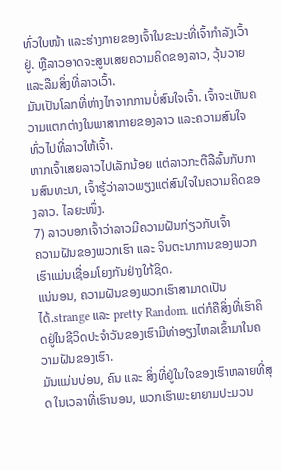ທົ່ວໃບໜ້າ ແລະຮ່າງກາຍຂອງເຈົ້າໃນຂະນະທີ່ເຈົ້າກຳລັງເວົ້າຢູ່. ຫຼືລາວອາດຈະສູນເສຍຄວາມຄິດຂອງລາວ, ວຸ້ນວາຍ ແລະລືມສິ່ງທີ່ລາວເວົ້າ.
ມັນເປັນໂລກທີ່ຫ່າງໄກຈາກການບໍ່ສົນໃຈເຈົ້າ. ເຈົ້າຈະເຫັນຄວາມແຕກຕ່າງໃນພາສາກາຍຂອງລາວ ແລະຄວາມສົນໃຈທົ່ວໄປທີ່ລາວໃຫ້ເຈົ້າ.
ຫາກເຈົ້າເສຍລາວໄປເລັກນ້ອຍ ແຕ່ລາວກະຕືລືລົ້ນກັບການສົນທະນາ, ເຈົ້າຮູ້ວ່າລາວພຽງແຕ່ສົນໃຈໃນຄວາມຄິດຂອງລາວ. ໄລຍະໜຶ່ງ.
7) ລາວບອກເຈົ້າວ່າລາວມີຄວາມຝັນກ່ຽວກັບເຈົ້າ
ຄວາມຝັນຂອງພວກເຮົາ ແລະ ຈິນຕະນາການຂອງພວກເຮົາແມ່ນເຊື່ອມໂຍງກັນຢ່າງໃກ້ຊິດ.
ແນ່ນອນ, ຄວາມຝັນຂອງພວກເຮົາສາມາດເປັນໄດ້.strange ແລະ pretty Random. ແຕ່ກໍຄືສິ່ງທີ່ເຮົາຄິດຢູ່ໃນຊີວິດປະຈຳວັນຂອງເຮົາມີທ່າອຽງໄຫລເຂົ້າມາໃນຄວາມຝັນຂອງເຮົາ.
ມັນແມ່ນບ່ອນ, ຄົນ ແລະ ສິ່ງທີ່ຢູ່ໃນໃຈຂອງເຮົາຫລາຍທີ່ສຸດ ໃນເວລາທີ່ເຮົານອນ, ພວກເຮົາພະຍາຍາມປະມວນ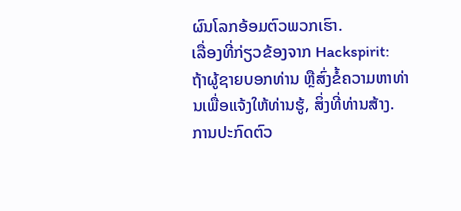ຜົນໂລກອ້ອມຕົວພວກເຮົາ.
ເລື່ອງທີ່ກ່ຽວຂ້ອງຈາກ Hackspirit:
ຖ້າຜູ້ຊາຍບອກທ່ານ ຫຼືສົ່ງຂໍ້ຄວາມຫາທ່ານເພື່ອແຈ້ງໃຫ້ທ່ານຮູ້, ສິ່ງທີ່ທ່ານສ້າງ. ການປະກົດຕົວ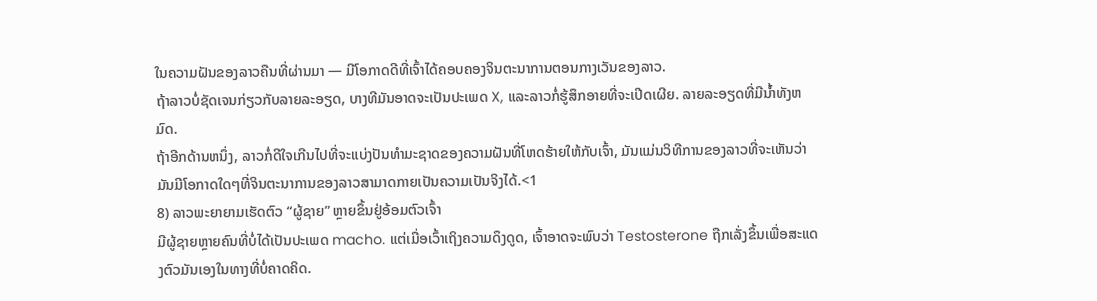ໃນຄວາມຝັນຂອງລາວຄືນທີ່ຜ່ານມາ — ມີໂອກາດດີທີ່ເຈົ້າໄດ້ຄອບຄອງຈິນຕະນາການຕອນກາງເວັນຂອງລາວ.
ຖ້າລາວບໍ່ຊັດເຈນກ່ຽວກັບລາຍລະອຽດ, ບາງທີມັນອາດຈະເປັນປະເພດ X, ແລະລາວກໍ່ຮູ້ສຶກອາຍທີ່ຈະເປີດເຜີຍ. ລາຍລະອຽດທີ່ມີນ້ຳທັງຫມົດ.
ຖ້າອີກດ້ານຫນຶ່ງ, ລາວກໍ່ດີໃຈເກີນໄປທີ່ຈະແບ່ງປັນທໍາມະຊາດຂອງຄວາມຝັນທີ່ໂຫດຮ້າຍໃຫ້ກັບເຈົ້າ, ມັນແມ່ນວິທີການຂອງລາວທີ່ຈະເຫັນວ່າມັນມີໂອກາດໃດໆທີ່ຈິນຕະນາການຂອງລາວສາມາດກາຍເປັນຄວາມເປັນຈິງໄດ້.<1
8) ລາວພະຍາຍາມເຮັດຕົວ “ຜູ້ຊາຍ” ຫຼາຍຂຶ້ນຢູ່ອ້ອມຕົວເຈົ້າ
ມີຜູ້ຊາຍຫຼາຍຄົນທີ່ບໍ່ໄດ້ເປັນປະເພດ macho. ແຕ່ເມື່ອເວົ້າເຖິງຄວາມດຶງດູດ, ເຈົ້າອາດຈະພົບວ່າ Testosterone ຖືກເລັ່ງຂຶ້ນເພື່ອສະແດງຕົວມັນເອງໃນທາງທີ່ບໍ່ຄາດຄິດ.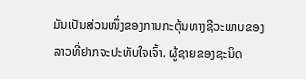ມັນເປັນສ່ວນໜຶ່ງຂອງການກະຕຸ້ນທາງຊີວະພາບຂອງລາວທີ່ຢາກຈະປະທັບໃຈເຈົ້າ. ຜູ້ຊາຍຂອງຊະນິດ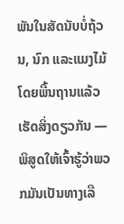ພັນໃນສັດນັບບໍ່ຖ້ວນ, ນົກ ແລະແມງໄມ້ໂດຍພື້ນຖານແລ້ວເຮັດສິ່ງດຽວກັນ — ພິສູດໃຫ້ເຈົ້າຮູ້ວ່າພວກມັນເປັນທາງເລື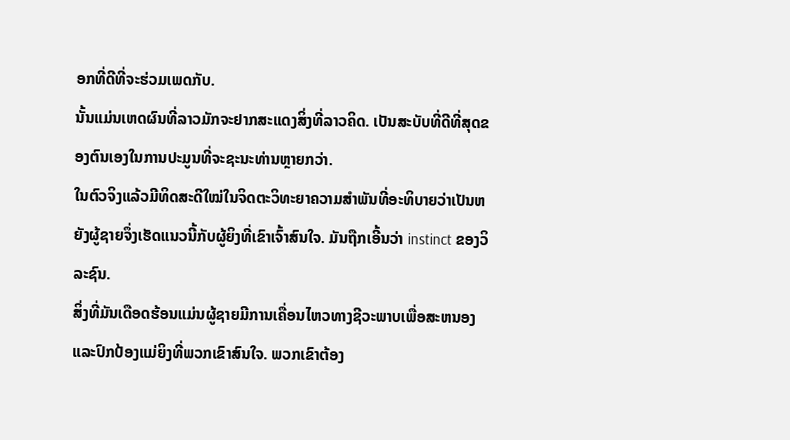ອກທີ່ດີທີ່ຈະຮ່ວມເພດກັບ.
ນັ້ນແມ່ນເຫດຜົນທີ່ລາວມັກຈະຢາກສະແດງສິ່ງທີ່ລາວຄິດ. ເປັນສະບັບທີ່ດີທີ່ສຸດຂອງຕົນເອງໃນການປະມູນທີ່ຈະຊະນະທ່ານຫຼາຍກວ່າ.
ໃນຕົວຈິງແລ້ວມີທິດສະດີໃໝ່ໃນຈິດຕະວິທະຍາຄວາມສໍາພັນທີ່ອະທິບາຍວ່າເປັນຫຍັງຜູ້ຊາຍຈຶ່ງເຮັດແນວນີ້ກັບຜູ້ຍິງທີ່ເຂົາເຈົ້າສົນໃຈ. ມັນຖືກເອີ້ນວ່າ instinct ຂອງວິລະຊົນ.
ສິ່ງທີ່ມັນເດືອດຮ້ອນແມ່ນຜູ້ຊາຍມີການເຄື່ອນໄຫວທາງຊີວະພາບເພື່ອສະຫນອງແລະປົກປ້ອງແມ່ຍິງທີ່ພວກເຂົາສົນໃຈ. ພວກເຂົາຕ້ອງ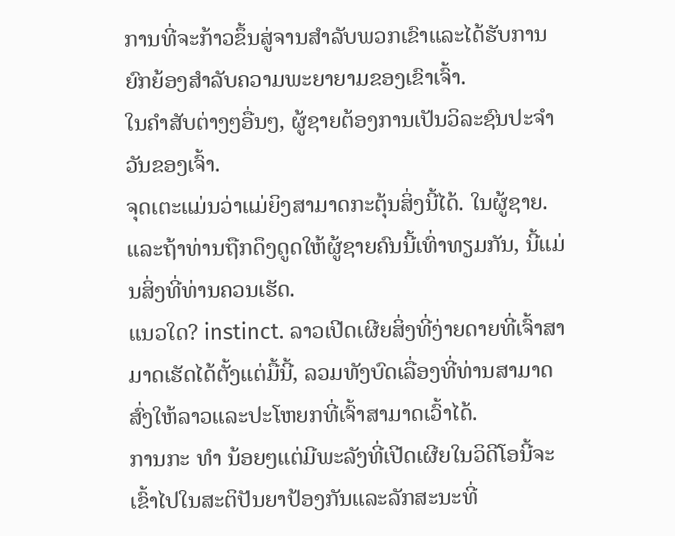ການທີ່ຈະກ້າວຂຶ້ນສູ່ຈານສໍາລັບພວກເຂົາແລະໄດ້ຮັບການຍົກຍ້ອງສໍາລັບຄວາມພະຍາຍາມຂອງເຂົາເຈົ້າ.
ໃນຄໍາສັບຕ່າງໆອື່ນໆ, ຜູ້ຊາຍຕ້ອງການເປັນວິລະຊົນປະຈໍາວັນຂອງເຈົ້າ.
ຈຸດເຕະແມ່ນວ່າແມ່ຍິງສາມາດກະຕຸ້ນສິ່ງນີ້ໄດ້. ໃນຜູ້ຊາຍ. ແລະຖ້າທ່ານຖືກດຶງດູດໃຫ້ຜູ້ຊາຍຄົນນີ້ເທົ່າທຽມກັນ, ນີ້ແມ່ນສິ່ງທີ່ທ່ານຄວນເຮັດ.
ແນວໃດ? instinct. ລາວເປີດເຜີຍສິ່ງທີ່ງ່າຍດາຍທີ່ເຈົ້າສາມາດເຮັດໄດ້ຕັ້ງແຕ່ມື້ນີ້, ລວມທັງບົດເລື່ອງທີ່ທ່ານສາມາດສົ່ງໃຫ້ລາວແລະປະໂຫຍກທີ່ເຈົ້າສາມາດເວົ້າໄດ້.
ການກະ ທຳ ນ້ອຍໆແຕ່ມີພະລັງທີ່ເປີດເຜີຍໃນວິດີໂອນີ້ຈະເຂົ້າໄປໃນສະຕິປັນຍາປ້ອງກັນແລະລັກສະນະທີ່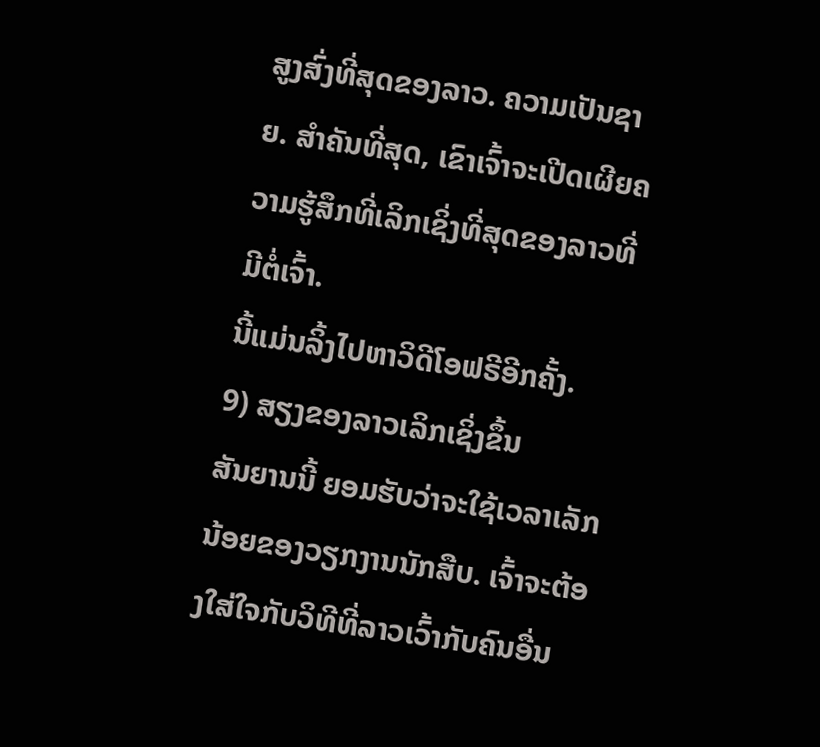ສູງສົ່ງທີ່ສຸດຂອງລາວ. ຄວາມເປັນຊາຍ. ສໍາຄັນທີ່ສຸດ, ເຂົາເຈົ້າຈະເປີດເຜີຍຄວາມຮູ້ສຶກທີ່ເລິກເຊິ່ງທີ່ສຸດຂອງລາວທີ່ມີຕໍ່ເຈົ້າ.
ນີ້ແມ່ນລິ້ງໄປຫາວິດີໂອຟຣີອີກຄັ້ງ.
9) ສຽງຂອງລາວເລິກເຊິ່ງຂຶ້ນ
ສັນຍານນີ້ ຍອມຮັບວ່າຈະໃຊ້ເວລາເລັກນ້ອຍຂອງວຽກງານນັກສືບ. ເຈົ້າຈະຕ້ອງໃສ່ໃຈກັບວິທີທີ່ລາວເວົ້າກັບຄົນອື່ນ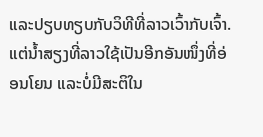ແລະປຽບທຽບກັບວິທີທີ່ລາວເວົ້າກັບເຈົ້າ.
ແຕ່ນໍ້າສຽງທີ່ລາວໃຊ້ເປັນອີກອັນໜຶ່ງທີ່ອ່ອນໂຍນ ແລະບໍ່ມີສະຕິໃນ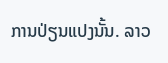ການປ່ຽນແປງນັ້ນ. ລາວ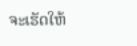ຈະເຮັດໃຫ້